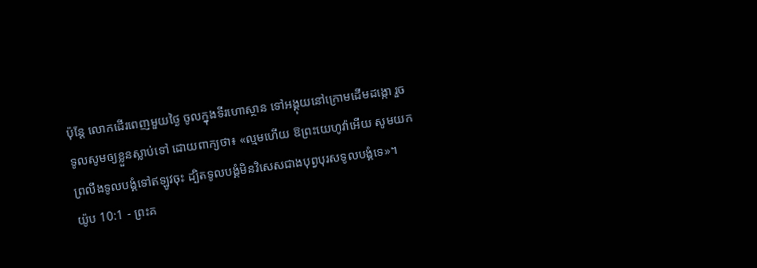ប៉ុន្តែ លោកដើរពេញមួយថ្ងៃ ចូលក្នុងទីរហោស្ថាន ទៅអង្គុយនៅក្រោមដើមដង្កោ រួចទូលសូមឲ្យខ្លួនស្លាប់ទៅ ដោយពាក្យថា៖ «ល្មមហើយ ឱព្រះយេហូវ៉ាអើយ សូមយកព្រលឹងទូលបង្គំទៅឥឡូវចុះ ដ្បិតទូលបង្គំមិនវិសេសជាងបុព្វបុរសទូលបង្គំទេ»។
យ៉ូប 10:1 - ព្រះគ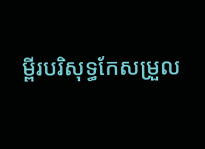ម្ពីរបរិសុទ្ធកែសម្រួល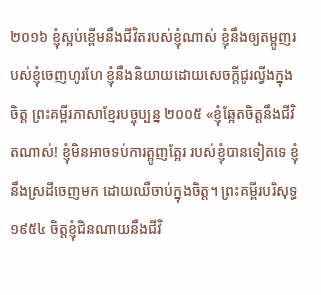២០១៦ ខ្ញុំស្អប់ខ្ពើមនឹងជីវិតរបស់ខ្ញុំណាស់ ខ្ញុំនឹងឲ្យតម្អូញរបស់ខ្ញុំចេញហូរហែ ខ្ញុំនឹងនិយាយដោយសេចក្ដីជូរល្វីងក្នុងចិត្ត ព្រះគម្ពីរភាសាខ្មែរបច្ចុប្បន្ន ២០០៥ «ខ្ញុំឆ្អែតចិត្តនឹងជីវិតណាស់! ខ្ញុំមិនអាចទប់ការត្អូញត្អែរ របស់ខ្ញុំបានទៀតទេ ខ្ញុំនឹងស្រដីចេញមក ដោយឈឺចាប់ក្នុងចិត្ត។ ព្រះគម្ពីរបរិសុទ្ធ ១៩៥៤ ចិត្តខ្ញុំជិនណាយនឹងជីវិ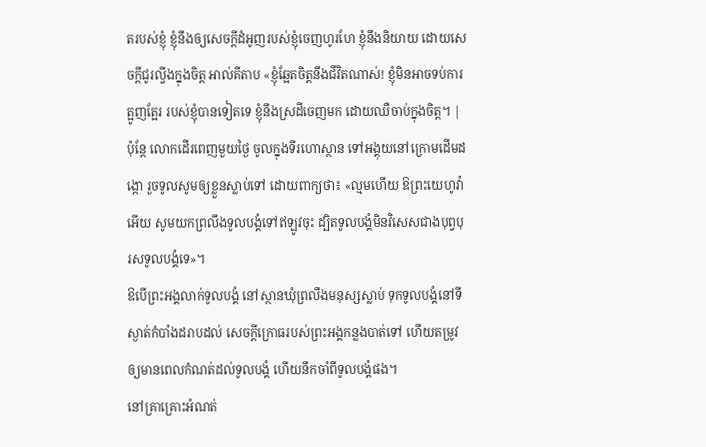តរបស់ខ្ញុំ ខ្ញុំនឹងឲ្យសេចក្ដីដំអូញរបស់ខ្ញុំចេញហូរហែ ខ្ញុំនឹងនិយាយ ដោយសេចក្ដីជូរល្វីងក្នុងចិត្ត អាល់គីតាប «ខ្ញុំឆ្អែតចិត្តនឹងជីវិតណាស់! ខ្ញុំមិនអាចទប់ការត្អូញត្អែរ របស់ខ្ញុំបានទៀតទេ ខ្ញុំនឹងស្រដីចេញមក ដោយឈឺចាប់ក្នុងចិត្ត។ |
ប៉ុន្តែ លោកដើរពេញមួយថ្ងៃ ចូលក្នុងទីរហោស្ថាន ទៅអង្គុយនៅក្រោមដើមដង្កោ រួចទូលសូមឲ្យខ្លួនស្លាប់ទៅ ដោយពាក្យថា៖ «ល្មមហើយ ឱព្រះយេហូវ៉ាអើយ សូមយកព្រលឹងទូលបង្គំទៅឥឡូវចុះ ដ្បិតទូលបង្គំមិនវិសេសជាងបុព្វបុរសទូលបង្គំទេ»។
ឱបើព្រះអង្គលាក់ទូលបង្គំ នៅស្ថានឃុំព្រលឹងមនុស្សស្លាប់ ទុកទូលបង្គំនៅទីស្ងាត់កំបាំងដរាបដល់ សេចក្ដីក្រោធរបស់ព្រះអង្គកន្លងបាត់ទៅ ហើយតម្រូវឲ្យមានពេលកំណត់ដល់ទូលបង្គំ ហើយនឹកចាំពីទូលបង្គំផង។
នៅគ្រាគ្រោះអំណត់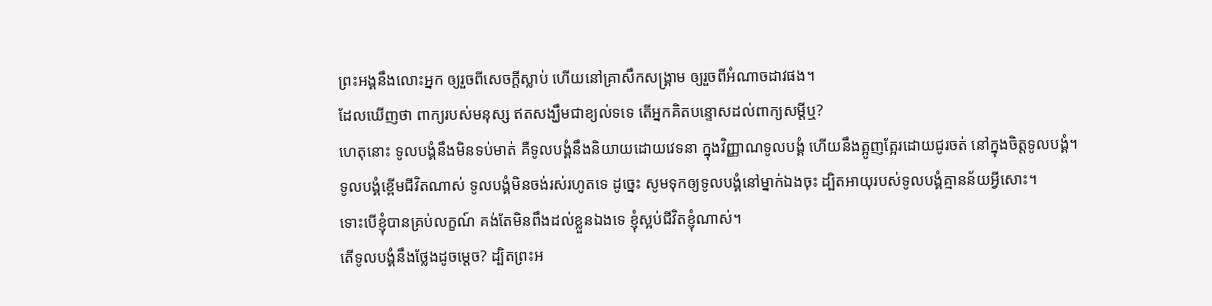ព្រះអង្គនឹងលោះអ្នក ឲ្យរួចពីសេចក្ដីស្លាប់ ហើយនៅគ្រាសឹកសង្គ្រាម ឲ្យរួចពីអំណាចដាវផង។
ដែលឃើញថា ពាក្យរបស់មនុស្ស ឥតសង្ឃឹមជាខ្យល់ទទេ តើអ្នកគិតបន្ទោសដល់ពាក្យសម្ដីឬ?
ហេតុនោះ ទូលបង្គំនឹងមិនទប់មាត់ គឺទូលបង្គំនឹងនិយាយដោយវេទនា ក្នុងវិញ្ញាណទូលបង្គំ ហើយនឹងត្អូញត្អែរដោយជូរចត់ នៅក្នុងចិត្តទូលបង្គំ។
ទូលបង្គំខ្ពើមជីវិតណាស់ ទូលបង្គំមិនចង់រស់រហូតទេ ដូច្នេះ សូមទុកឲ្យទូលបង្គំនៅម្នាក់ឯងចុះ ដ្បិតអាយុរបស់ទូលបង្គំគ្មានន័យអ្វីសោះ។
ទោះបើខ្ញុំបានគ្រប់លក្ខណ៍ គង់តែមិនពឹងដល់ខ្លួនឯងទេ ខ្ញុំស្អប់ជីវិតខ្ញុំណាស់។
តើទូលបង្គំនឹងថ្លែងដូចម្តេច? ដ្បិតព្រះអ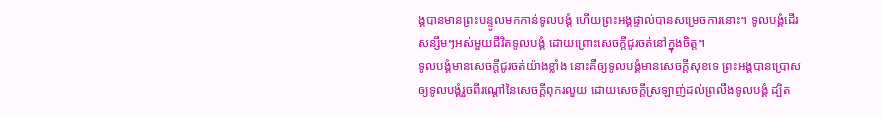ង្គបានមានព្រះបន្ទូលមកកាន់ទូលបង្គំ ហើយព្រះអង្គផ្ទាល់បានសម្រេចការនោះ។ ទូលបង្គំដើរសន្សឹមៗអស់មួយជីវិតទូលបង្គំ ដោយព្រោះសេចក្ដីជូរចត់នៅក្នុងចិត្ត។
ទូលបង្គំមានសេចក្ដីជូរចត់យ៉ាងខ្លាំង នោះគឺឲ្យទូលបង្គំមានសេចក្ដីសុខទេ ព្រះអង្គបានប្រោស ឲ្យទូលបង្គំរួចពីរណ្តៅនៃសេចក្ដីពុករលួយ ដោយសេចក្ដីស្រឡាញ់ដល់ព្រលឹងទូលបង្គំ ដ្បិត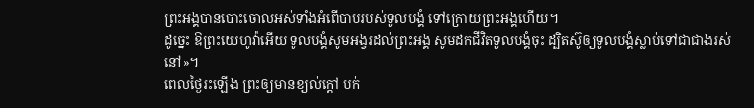ព្រះអង្គបានបោះចោលអស់ទាំងអំពើបាបរបស់ទូលបង្គំ ទៅក្រោយព្រះអង្គហើយ។
ដូច្នេះ ឱព្រះយេហូវ៉ាអើយ ទូលបង្គំសូមអង្វរដល់ព្រះអង្គ សូមដកជីវិតទូលបង្គំចុះ ដ្បិតស៊ូឲ្យទូលបង្គំស្លាប់ទៅជាជាងរស់នៅ»។
ពេលថ្ងៃរះឡើង ព្រះឲ្យមានខ្យល់ក្តៅ បក់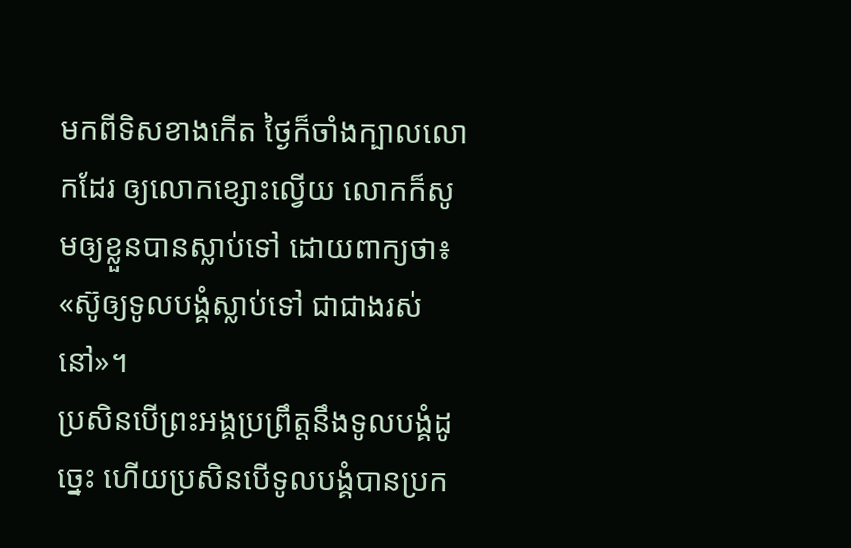មកពីទិសខាងកើត ថ្ងៃក៏ចាំងក្បាលលោកដែរ ឲ្យលោកខ្សោះល្វើយ លោកក៏សូមឲ្យខ្លួនបានស្លាប់ទៅ ដោយពាក្យថា៖ «ស៊ូឲ្យទូលបង្គំស្លាប់ទៅ ជាជាងរស់នៅ»។
ប្រសិនបើព្រះអង្គប្រព្រឹត្តនឹងទូលបង្គំដូច្នេះ ហើយប្រសិនបើទូលបង្គំបានប្រក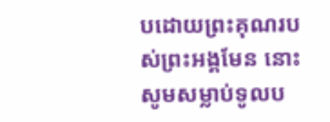បដោយព្រះគុណរបស់ព្រះអង្គមែន នោះសូមសម្លាប់ទូលប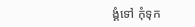ង្គំទៅ កុំទុក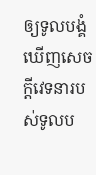ឲ្យទូលបង្គំឃើញសេចក្ដីវេទនារបស់ទូលប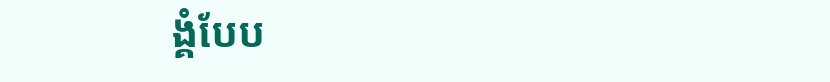ង្គំបែប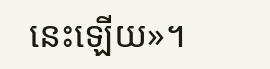នេះឡើយ»។